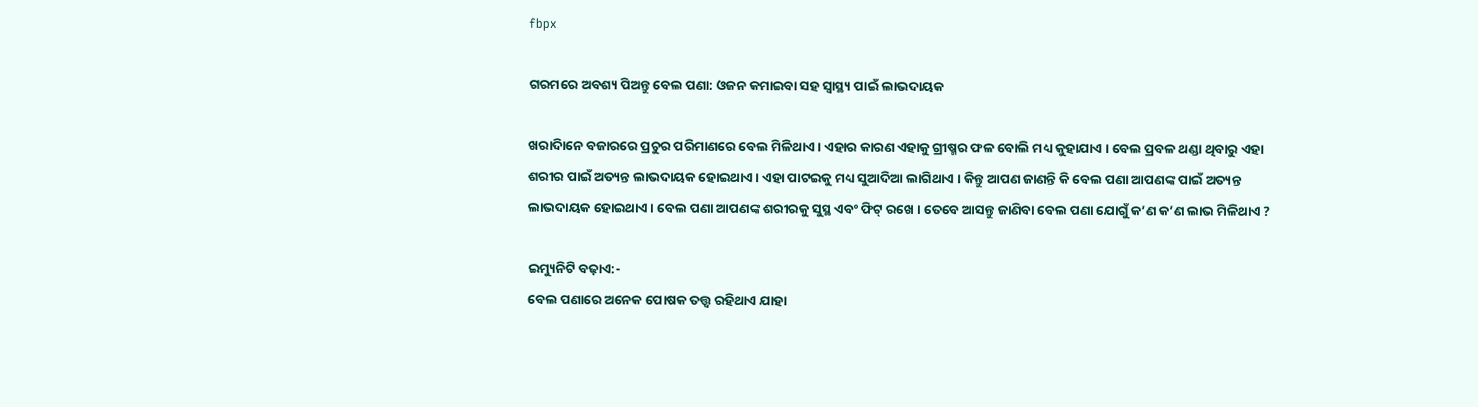fbpx

ଗରମରେ ଅବଶ୍ୟ ପିଅନ୍ତୁ ବେଲ ପଣା: ଓଜନ କମାଇବା ସହ ସ୍ୱାସ୍ଥ୍ୟ ପାଇଁ ଲାଭଦାୟକ

ଖରାଦିାନେ ବଜାରରେ ପ୍ରଚୁର ପରିମାଣରେ ବେଲ ମିଳିଥାଏ । ଏହାର କାରଣ ଏହାକୁ ଗ୍ରୀଷ୍ମର ଫଳ ବୋଲି ମଧ୍ୟ କୁହାଯାଏ । ବେଲ ପ୍ରବଳ ଥଣ୍ଡା ଥିବାରୁ ଏହା ଶରୀର ପାଇଁ ଅତ୍ୟନ୍ତ ଲାଭଦାୟକ ହୋଇଥାଏ । ଏହା ପାଟଇକୁ ମଧ୍ୟ ସୁଆଦିଆ ଲାଗିଥାଏ । କିନ୍ତୁ ଆପଣ ଜାଣନ୍ତି କି ବେଲ ପଣା ଆପଣଙ୍କ ପାଇଁ ଅତ୍ୟନ୍ତ ଲାଭଦାୟକ ହୋଇଥାଏ । ବେଲ ପଣା ଆପଣଙ୍କ ଶରୀରକୁ ସୁସ୍ଥ ଏବଂ ଫିଟ୍ ରଖେ । ତେବେ ଆସନ୍ତୁ ଜାଣିବା ବେଲ ପଣା ଯୋଗୁଁ କ’ଣ କ’ଣ ଲାଭ ମିଳିଥାଏ ?

ଇମ୍ୟୁନିଟି ବଢ଼ାଏ:-
ବେଲ ପଣାରେ ଅନେକ ପୋଷକ ତତ୍ତ୍ୱ ରହିଥାଏ ଯାହା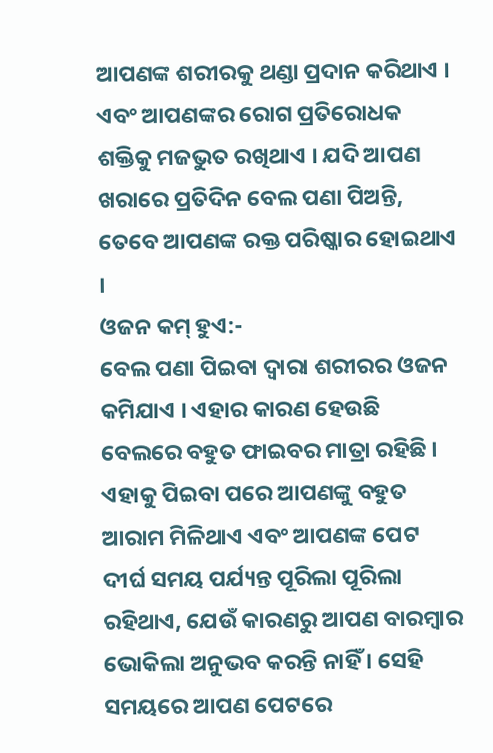ଆପଣଙ୍କ ଶରୀରକୁ ଥଣ୍ଡା ପ୍ରଦାନ କରିଥାଏ । ଏବଂ ଆପଣଙ୍କର ରୋଗ ପ୍ରତିରୋଧକ ଶକ୍ତିକୁ ମଜଭୁତ ରଖିଥାଏ । ଯଦି ଆପଣ ଖରାରେ ପ୍ରତିଦିନ ବେଲ ପଣା ପିଅନ୍ତି, ତେବେ ଆପଣଙ୍କ ରକ୍ତ ପରିଷ୍କାର ହୋଇଥାଏ ।
ଓଜନ କମ୍ ହୁଏ:-
ବେଲ ପଣା ପିଇବା ଦ୍ୱାରା ଶରୀରର ଓଜନ କମିଯାଏ । ଏହାର କାରଣ ହେଉଛି ବେଲରେ ବହୁତ ଫାଇବର ମାତ୍ରା ରହିଛି । ଏହାକୁ ପିଇବା ପରେ ଆପଣଙ୍କୁ ବହୁତ ଆରାମ ମିଳିଥାଏ ଏବଂ ଆପଣଙ୍କ ପେଟ ଦୀର୍ଘ ସମୟ ପର୍ଯ୍ୟନ୍ତ ପୂରିଲା ପୂରିଲା ରହିଥାଏ, ଯେଉଁ କାରଣରୁ ଆପଣ ବାରମ୍ବାର ଭୋକିଲା ଅନୁଭବ କରନ୍ତି ନାହିଁ । ସେହି ସମୟରେ ଆପଣ ପେଟରେ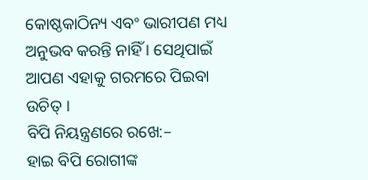କୋଷ୍ଠକାଠିନ୍ୟ ଏବଂ ଭାରୀପଣ ମଧ୍ୟ ଅନୁଭବ କରନ୍ତି ନାହିଁ । ସେଥିପାଇଁ ଆପଣ ଏହାକୁ ଗରମରେ ପିଇବା ଉଚିତ୍ ।
ବିପି ନିୟନ୍ତ୍ରଣରେ ରଖେ:–
ହାଇ ବିପି ରୋଗୀଙ୍କ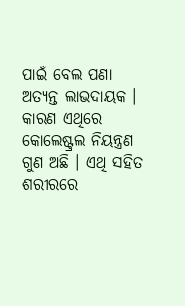ପାଇଁ ବେଲ ପଣା ଅତ୍ୟନ୍ତ ଲାଭଦାୟକ । କାରଣ ଏଥିରେ କୋଲେଷ୍ଟ୍ରଲ ନିୟନ୍ତ୍ରଣ ଗୁଣ ଅଛି । ଏଥି ସହିତ ଶରୀରରେ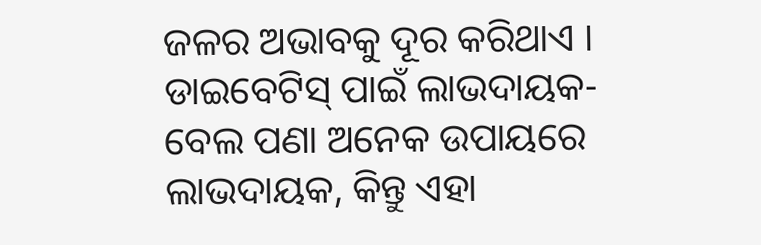ଜଳର ଅଭାବକୁ ଦୂର କରିଥାଏ ।
ଡାଇବେଟିସ୍ ପାଇଁ ଲାଭଦାୟକ-
ବେଲ ପଣା ଅନେକ ଉପାୟରେ ଲାଭଦାୟକ, କିନ୍ତୁ ଏହା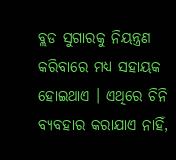ବ୍ଲଡ ସୁଗାରକୁ ନିୟନ୍ତ୍ରଣ କରିବାରେ ମଧ୍ୟ ସହାୟକ ହୋଇଥାଏ । ଏଥିରେ ଚିନି ବ୍ୟବହାର କରାଯାଏ ନାହିଁ,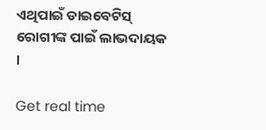ଏଥିପାଇଁ ଡାଇବେଟିସ୍ ରୋଗୀଙ୍କ ପାଇଁ ଲାଭଦାୟକ ।

Get real time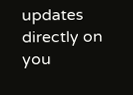updates directly on you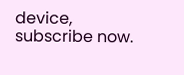device, subscribe now.